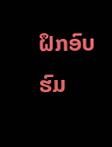ຝຶກອົບຮົມ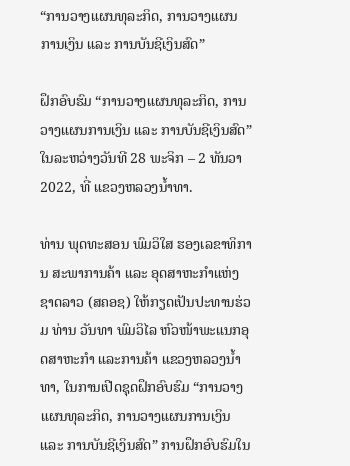“ການວາງແຜນທຸລະກິດ, ການວາງແຜນການເງິນ ແລະ ການບັນຊີເງິນສົດ”

ຝຶກອົບຮົມ “ການວາງແຜນທຸລະກິດ, ການວາງແຜນການເງິນ ແລະ ການບັນຊີເງິນສົດ” ໃນລະຫວ່າງວັນທີ 28 ພະຈິກ – 2 ທັນວາ 2022, ທີ່ ແຂວງຫລວງນ້ຳທາ.

ທ່ານ ພຸດທະສອນ ພົມວິໃສ ຮອງເລຂາທິການ ສະພາການຄ້າ ແລະ ອຸດສາຫະກຳແຫ່ງຊາດລາວ (ສຄອຊ) ໃຫ້ກຽດເປັນປະທານຮ່ວມ ທ່ານ ວັນທາ ພົມວິໄລ ຫົວໜ້າພະແນກອຸດສາຫະກຳ ແລະການຄ້າ ແຂວງຫລວງນ້ຳທາ, ໃນການເປີດຊຸດຝຶກອົບຮົມ “ການວາງແຜນທຸລະກິດ, ການວາງແຜນການເງິນ ແລະ ການບັນຊີເງິນສົດ” ການຝຶກອົບຮົມໃນ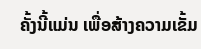ຄັ້ງນີ້ແມ່ນ ເພື່ອສ້າງຄວາມເຂັ້ມ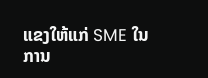ແຂງໃຫ້ແກ່ SME ໃນການ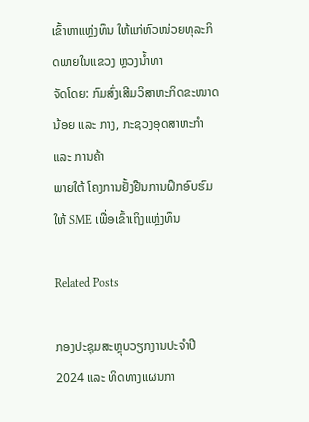ເຂົ້າຫາແຫຼ່ງທຶນ ໃຫ້ແກ່ຫົວໜ່ວຍທຸລະກິດພາຍໃນແຂວງ ຫຼວງນ້ຳທາ
ຈັດໂດຍ: ກົມສົ່ງເສີມວິສາຫະກິດຂະໜາດນ້ອຍ ແລະ ກາງ, ກະຊວງອຸດສາຫະກຳ ແລະ ການຄ້າ
ພາຍໃຕ້ ໂຄງການຢັ້ງຢືນການຝຶກອົບຮົມໃຫ້ SME ເພື່ອເຂົ້າເຖິງແຫຼ່ງທຶນ

Related Posts

ກອງປະຊຸມສະຫຼຸບວຽກງານປະຈຳປີ 2024 ແລະ ທິດທາງແຜນກາ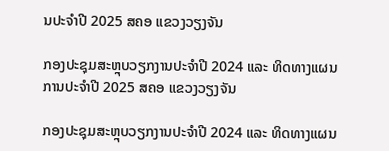ນປະຈຳປີ 2025 ສຄອ ແຂວງວຽງຈັນ

ກອງປະຊຸມສະຫຼຸບວຽກງານປະຈຳປີ 2024 ແລະ ທິດທາງແຜນການປະຈຳປີ 2025 ສຄອ ແຂວງວຽງຈັນ

ກອງປະຊຸມສະຫຼຸບວຽກງານປະຈຳປີ 2024 ແລະ ທິດທາງແຜນ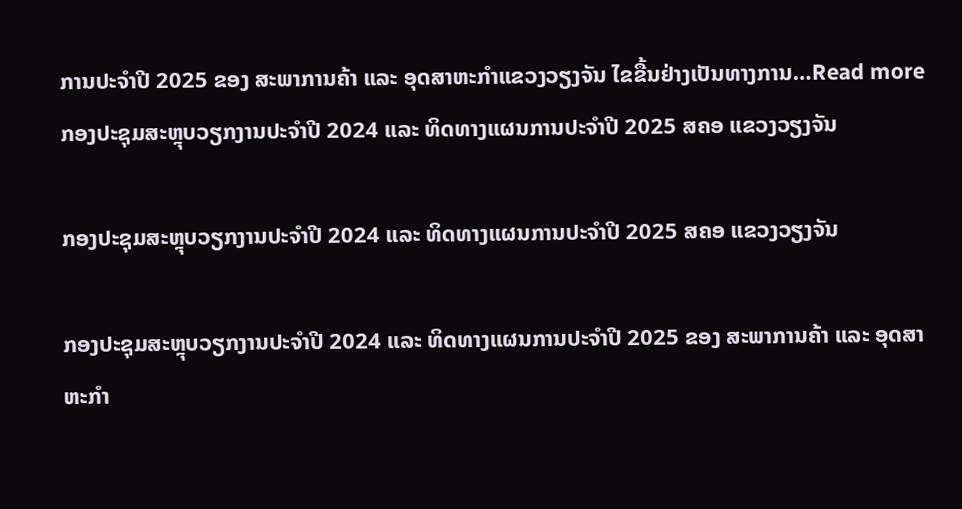ການປະຈຳປີ 2025 ຂອງ ສະພາການຄ້າ ແລະ ອຸດສາຫະກຳແຂວງວຽງຈັນ ໄຂຂື້ນຢ່າງເປັນທາງການ…Read more
ກອງປະຊຸມສະຫຼຸບວຽກງານປະຈຳປີ 2024 ແລະ ທິດທາງແຜນການປະຈຳປີ 2025 ສຄອ ແຂວງວຽງຈັນ

ກອງປະຊຸມສະຫຼຸບວຽກງານປະຈຳປີ 2024 ແລະ ທິດທາງແຜນການປະຈຳປີ 2025 ສຄອ ແຂວງວຽງຈັນ

ກອງປະຊຸມສະຫຼຸບວຽກງານປະຈຳປີ 2024 ແລະ ທິດທາງແຜນການປະຈຳປີ 2025 ຂອງ ສະພາການຄ້າ ແລະ ອຸດສາຫະກຳ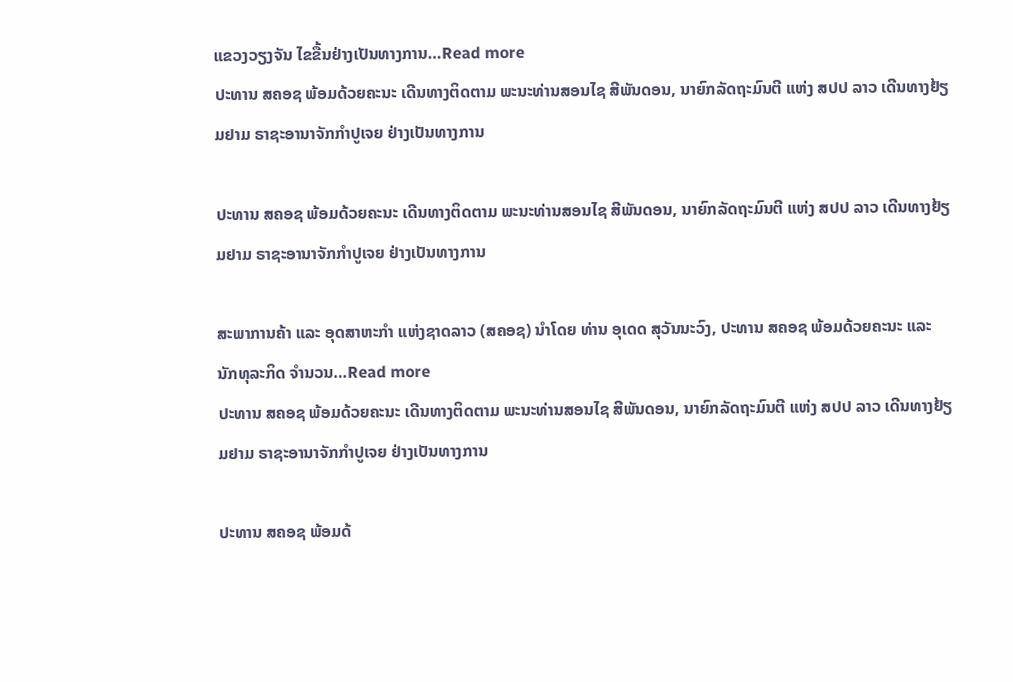ແຂວງວຽງຈັນ ໄຂຂື້ນຢ່າງເປັນທາງການ…Read more
ປະທານ ສຄອຊ ພ້ອມດ້ວຍຄະນະ ເດີນທາງຕິດຕາມ ພະນະທ່ານສອນໄຊ ສີພັນດອນ, ນາຍົກລັດຖະມົນຕີ ແຫ່ງ ສປປ ລາວ ເດີນທາງຢ້ຽມຢາມ ຣາຊະອານາຈັກກຳປູເຈຍ ຢ່າງເປັນທາງການ

ປະທານ ສຄອຊ ພ້ອມດ້ວຍຄະນະ ເດີນທາງຕິດຕາມ ພະນະທ່ານສອນໄຊ ສີພັນດອນ, ນາຍົກລັດຖະມົນຕີ ແຫ່ງ ສປປ ລາວ ເດີນທາງຢ້ຽມຢາມ ຣາຊະອານາຈັກກຳປູເຈຍ ຢ່າງເປັນທາງການ

ສະພາການຄ້າ ແລະ ອຸດສາຫະກຳ ແຫ່ງຊາດລາວ (ສຄອຊ) ນຳໂດຍ ທ່ານ ອຸເດດ ສຸວັນນະວົງ, ປະທານ ສຄອຊ ພ້ອມດ້ວຍຄະນະ ແລະ ນັກທຸລະກິດ ຈຳນວນ…Read more
ປະທານ ສຄອຊ ພ້ອມດ້ວຍຄະນະ ເດີນທາງຕິດຕາມ ພະນະທ່ານສອນໄຊ ສີພັນດອນ, ນາຍົກລັດຖະມົນຕີ ແຫ່ງ ສປປ ລາວ ເດີນທາງຢ້ຽມຢາມ ຣາຊະອານາຈັກກຳປູເຈຍ ຢ່າງເປັນທາງການ

ປະທານ ສຄອຊ ພ້ອມດ້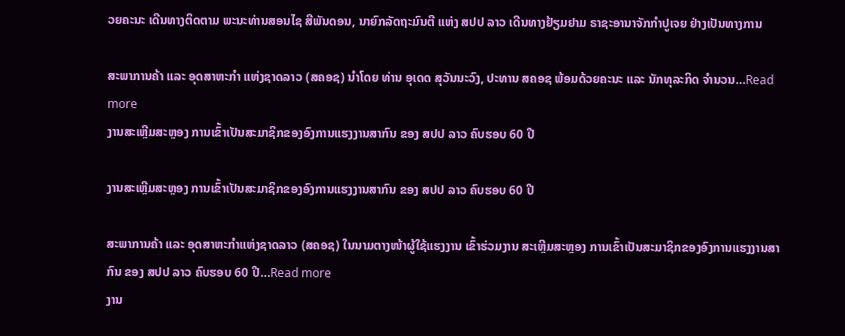ວຍຄະນະ ເດີນທາງຕິດຕາມ ພະນະທ່ານສອນໄຊ ສີພັນດອນ, ນາຍົກລັດຖະມົນຕີ ແຫ່ງ ສປປ ລາວ ເດີນທາງຢ້ຽມຢາມ ຣາຊະອານາຈັກກຳປູເຈຍ ຢ່າງເປັນທາງການ

ສະພາການຄ້າ ແລະ ອຸດສາຫະກຳ ແຫ່ງຊາດລາວ (ສຄອຊ) ນຳໂດຍ ທ່ານ ອຸເດດ ສຸວັນນະວົງ, ປະທານ ສຄອຊ ພ້ອມດ້ວຍຄະນະ ແລະ ນັກທຸລະກິດ ຈຳນວນ…Read more
ງານສະເຫຼີມສະຫຼອງ ການເຂົ້າເປັນສະມາຊິກຂອງອົງການແຮງງານສາກົນ ຂອງ ສປປ ລາວ ຄົບຮອບ 60 ປີ

ງານສະເຫຼີມສະຫຼອງ ການເຂົ້າເປັນສະມາຊິກຂອງອົງການແຮງງານສາກົນ ຂອງ ສປປ ລາວ ຄົບຮອບ 60 ປີ

ສະພາການຄ້າ ແລະ ອຸດສາຫະກຳແຫ່ງຊາດລາວ (ສຄອຊ) ໃນນາມຕາງໜ້າຜູ້ໃຊ້ແຮງງານ ເຂົ້າຮ່ວມງານ ສະເຫຼີມສະຫຼອງ ການເຂົ້າເປັນສະມາຊິກຂອງອົງການແຮງງານສາກົນ ຂອງ ສປປ ລາວ ຄົບຮອບ 60 ປີ…Read more
ງານ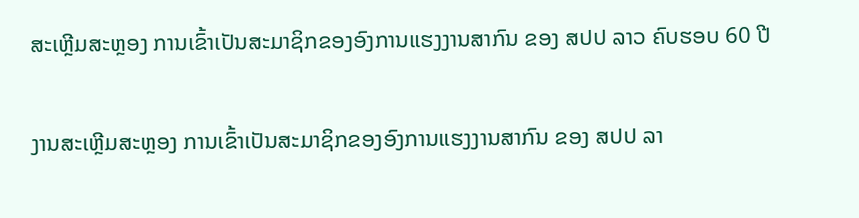ສະເຫຼີມສະຫຼອງ ການເຂົ້າເປັນສະມາຊິກຂອງອົງການແຮງງານສາກົນ ຂອງ ສປປ ລາວ ຄົບຮອບ 60 ປີ

ງານສະເຫຼີມສະຫຼອງ ການເຂົ້າເປັນສະມາຊິກຂອງອົງການແຮງງານສາກົນ ຂອງ ສປປ ລາ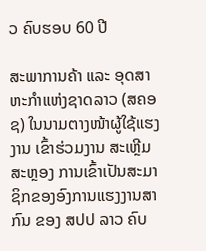ວ ຄົບຮອບ 60 ປີ

ສະພາການຄ້າ ແລະ ອຸດສາຫະກຳແຫ່ງຊາດລາວ (ສຄອຊ) ໃນນາມຕາງໜ້າຜູ້ໃຊ້ແຮງງານ ເຂົ້າຮ່ວມງານ ສະເຫຼີມສະຫຼອງ ການເຂົ້າເປັນສະມາຊິກຂອງອົງການແຮງງານສາກົນ ຂອງ ສປປ ລາວ ຄົບ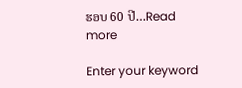ຮອບ 60 ປີ…Read more

Enter your keyword